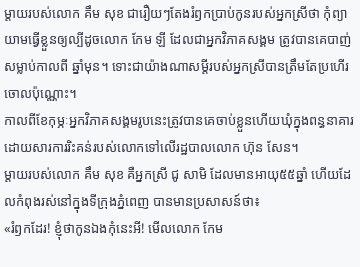ម្តាយរបស់លោក គឹម សុខ ជារឿយៗតែងរំឭកប្រាប់កូនរបស់អ្នកស្រីថា កុំព្យាយាមធ្វើខ្លួនឲ្យល្បីដូចលោក កែម ឡី ដែលជាអ្នកវិភាគសង្គម ត្រូវបានគេបាញ់សម្លាប់កាលពី ឆ្នាំមុន។ ទោះជាយ៉ាងណាសម្តីរបស់អ្នកស្រីបានត្រឹមតែប្រហើរចោលប៉ុណ្ណោះ។
កាលពីខែកុម្ភៈអ្នកវិភាគសង្គមរូបនេះត្រូវបានគេចាប់ខ្លួនហើយឃុំក្នុងពន្ធនាគារដោយសារការរិះគន់របស់លោកទៅលើរដ្ឋបាលលោក ហ៊ុន សែន។
ម្តាយរបស់លោក គឹម សុខ គឺអ្នកស្រី ជូ សាមិ ដែលមានអាយុ៥៥ឆ្នាំ ហើយដែលកំពុងរស់នៅក្នុងទីក្រុងភ្នំពេញ បានមានប្រសាសន៍ថា៖
«រំឭកដែរ! ខ្ញុំថាកូនឯងកុំនេះអី! មើលលោក កែម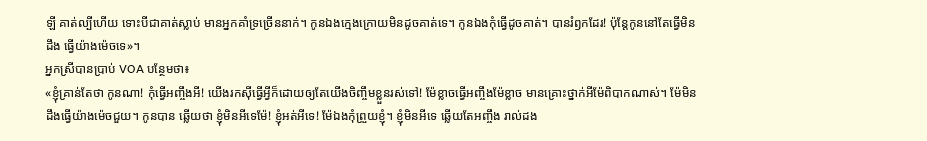ឡី គាត់ល្បីហើយ ទោះបីជាគាត់ស្លាប់ មានអ្នកគាំទ្រច្រើននាក់។ កូនឯងក្មេងក្រោយមិនដូចគាត់ទេ។ កូនឯងកុំធ្វើដូចគាត់។ បានរំឭកដែរ! ប៉ុន្តែកូននៅតែធ្វើមិនដឹង ធ្វើយ៉ាងម៉េចទេ»។
អ្នកស្រីបានប្រាប់ VOA បន្ថែមថា៖
«ខ្ញុំគ្រាន់តែថា កូនណា! កុំធ្វើអញ្ចឹងអី! យើងរកស៊ីធ្វើអ្វីក៏ដោយឲ្យតែយើងចិញ្ចឹមខ្លួនរស់ទៅ! ម៉ែខ្លាចធ្វើអញ្ចឹងម៉ែខ្លាច មានគ្រោះថ្នាក់អីម៉ែពិបាកណាស់។ ម៉ែមិនដឹងធ្វើយ៉ាងម៉េចជួយ។ កូនបាន ឆ្លើយថា ខ្ញុំមិនអីទេម៉ែ! ខ្ញុំអត់អីទេ! ម៉ែឯងកុំព្រួយខ្ញុំ។ ខ្ញុំមិនអីទេ ឆ្លើយតែអញ្ចឹង រាល់ដង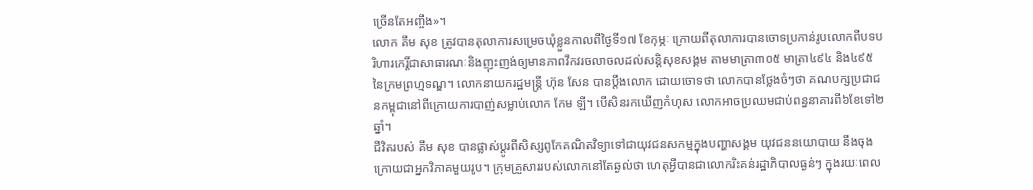ច្រើនតែអញ្ចឹង»។
លោក គឹម សុខ ត្រូវបានតុលាការសម្រេចឃុំខ្លួនកាលពីថ្ងៃទី១៧ ខែកុម្ភៈ ក្រោយពីតុលាការបានចោទប្រកាន់រូបលោកពីបទបរិហារកេរ្តិ៍ជាសាធារណៈនិងញុះញង់ឲ្យមានភាពវឹកវរចលាចលដល់សន្តិសុខសង្គម តាមមាត្រា៣០៥ មាត្រា៤៩៤ និង៤៩៥នៃក្រមព្រហ្មទណ្ឌ។ លោកនាយករដ្ឋមន្រ្តី ហ៊ុន សែន បានប្តឹងលោក ដោយចោទថា លោកបានថ្លែងចំៗថា គណបក្សប្រជាជនកម្ពុជានៅពីក្រោយការបាញ់សម្លាប់លោក កែម ឡី។ បើសិនរកឃើញកំហុស លោកអាចប្រឈមជាប់ពន្ធនាគារពី៦ខែទៅ២ឆ្នាំ។
ជីវិតរបស់ គឹម សុខ បានផ្លាស់ប្តូរពីសិស្សពូកែគណិតវិទ្យាទៅជាយុវជនសកម្មក្នុងបញ្ហាសង្គម យុវជននយោបាយ នឹងចុងក្រោយជាអ្នកវិភាគមួយរូប។ ក្រុមគ្រួសាររបស់លោកនៅតែឆ្ងល់ថា ហេតុអ្វីបានជាលោករិះគន់រដ្ឋាភិបាលធ្ងន់ៗ ក្នុងរយៈពេល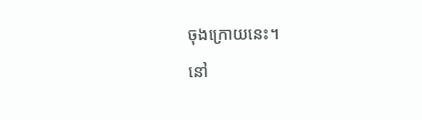ចុងក្រោយនេះ។
នៅ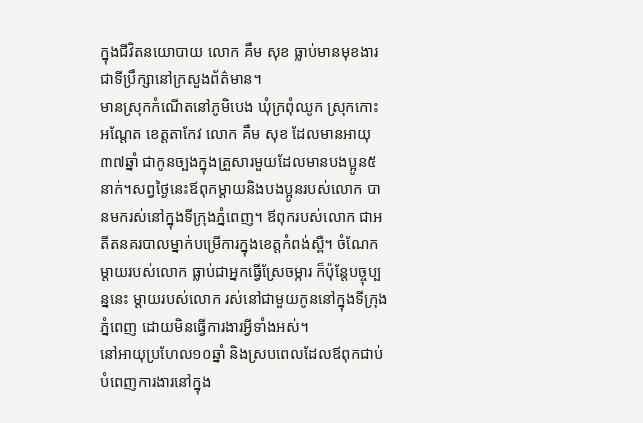ក្នុងជីវិតនយោបាយ លោក គឹម សុខ ធ្លាប់មានមុខងារជាទីប្រឹក្សានៅក្រសួងព័ត៌មាន។
មានស្រុកកំណើតនៅភូមិបេង ឃុំក្រពុំឈូក ស្រុកកោះអណ្តែត ខេត្តតាកែវ លោក គឹម សុខ ដែលមានអាយុ៣៧ឆ្នាំ ជាកូនច្បងក្នុងគ្រួសារមួយដែលមានបងប្អូន៥នាក់។សព្វថ្ងៃនេះឪពុកម្តាយនិងបងប្អូនរបស់លោក បានមករស់នៅក្នុងទីក្រុងភ្នំពេញ។ ឪពុករបស់លោក ជាអតីតនគរបាលម្នាក់បម្រើការក្នុងខេត្តកំពង់ស្ពឺ។ ចំណែកម្តាយរបស់លោក ធ្លាប់ជាអ្នកធ្វើស្រែចម្ការ ក៏ប៉ុន្តែបច្ចុប្បន្ននេះ ម្តាយរបស់លោក រស់នៅជាមួយកូននៅក្នុងទីក្រុងភ្នំពេញ ដោយមិនធ្វើការងារអ្វីទាំងអស់។
នៅអាយុប្រហែល១០ឆ្នាំ និងស្របពេលដែលឪពុកជាប់បំពេញការងារនៅក្នុង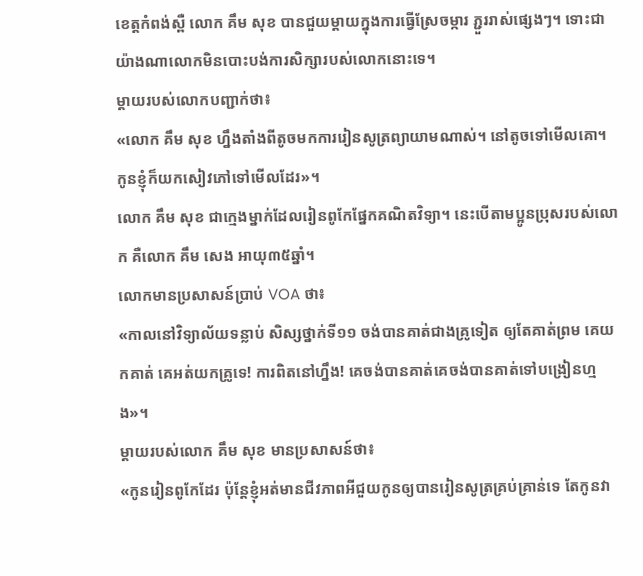ខេត្តកំពង់ស្ពឺ លោក គឹម សុខ បានជួយម្តាយក្នុងការធ្វើស្រែចម្ការ ភ្ជួររាស់ផ្សេងៗ។ ទោះជាយ៉ាងណាលោកមិនបោះបង់ការសិក្សារបស់លោកនោះទេ។
ម្តាយរបស់លោកបញ្ជាក់ថា៖
«លោក គឹម សុខ ហ្នឹងតាំងពីតូចមកការរៀនសូត្រព្យាយាមណាស់។ នៅតូចទៅមើលគោ។ កូនខ្ញុំក៏យកសៀវភៅទៅមើលដែរ»។
លោក គឹម សុខ ជាក្មេងម្នាក់ដែលរៀនពូកែផ្នែកគណិតវិទ្យា។ នេះបើតាមប្អូនប្រុសរបស់លោក គឺលោក គឹម សេង អាយុ៣៥ឆ្នាំ។
លោកមានប្រសាសន៍ប្រាប់ VOA ថា៖
«កាលនៅវិទ្យាល័យទន្លាប់ សិស្សថ្នាក់ទី១១ ចង់បានគាត់ជាងគ្រូទៀត ឲ្យតែគាត់ព្រម គេយកគាត់ គេអត់យកគ្រូទេ! ការពិតនៅហ្នឹង! គេចង់បានគាត់គេចង់បានគាត់ទៅបង្រៀនហ្មង»។
ម្តាយរបស់លោក គឹម សុខ មានប្រសាសន៍ថា៖
«កូនរៀនពូកែដែរ ប៉ុន្តែខ្ញុំអត់មានជីវភាពអីជួយកូនឲ្យបានរៀនសូត្រគ្រប់គ្រាន់ទេ តែកូនវា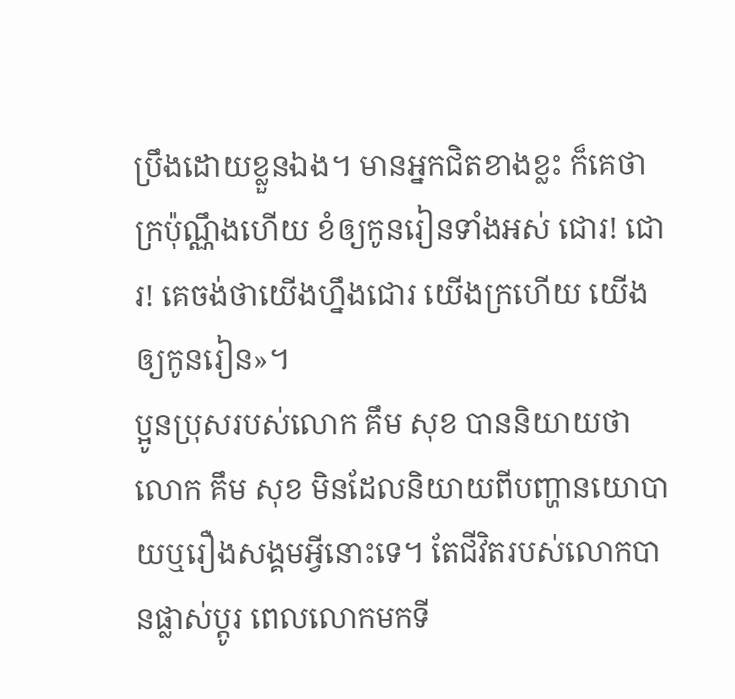ប្រឹងដោយខ្លួនឯង។ មានអ្នកជិតខាងខ្លះ ក៏គេថា ក្រប៉ុណ្ណឹងហើយ ខំឲ្យកូនរៀនទាំងអស់ ជោរ! ជោរ! គេចង់ថាយើងហ្នឹងជោរ យើងក្រហើយ យើងឲ្យកូនរៀន»។
ប្អូនប្រុសរបស់លោក គឹម សុខ បាននិយាយថា លោក គឹម សុខ មិនដែលនិយាយពីបញ្ហានយោបាយឬរឿងសង្គមអ្វីនោះទេ។ តែជីវិតរបស់លោកបានផ្លាស់ប្តូរ ពេលលោកមកទី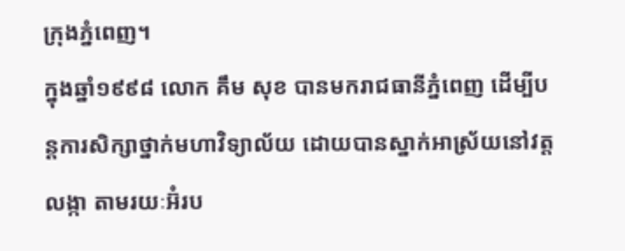ក្រុងភ្នំពេញ។
ក្នុងឆ្នាំ១៩៩៨ លោក គឹម សុខ បានមករាជធានីភ្នំពេញ ដើម្បីបន្តការសិក្សាថ្នាក់មហាវិទ្យាល័យ ដោយបានស្នាក់អាស្រ័យនៅវត្តលង្កា តាមរយៈអ៊ំរប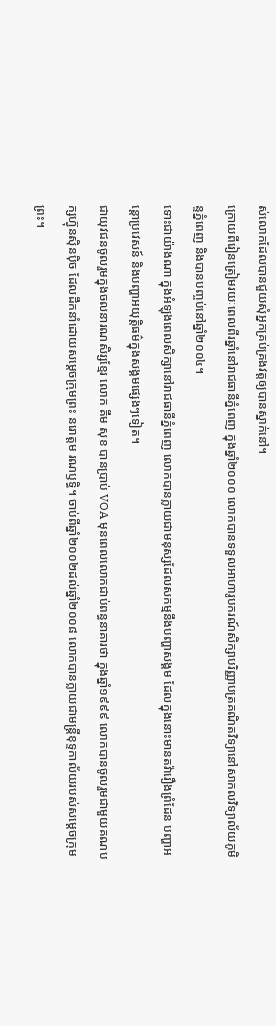ស់លោកដែលបានជួយសុំអ្នកគ្រប់គ្រងវត្តឲ្យបានស្នាក់នៅ។
ក្រោយពីរៀនត្រៀមរយៈពេលពីរឆ្នាំនៅរាជធានីភ្នំពេញ ក្នុងឆ្នាំ២០០០ លោកបានទទួលអាហារូបករណ៍សិក្សាបរិញ្ញាបត្រគណិតវិទ្យានៅសាកលវិទ្យាល័យភូមិន្ទភ្នំពេញ និងបានបញ្ចប់នៅឆ្នាំ២០០៤។
ទោះជាយ៉ាងណា ក្នុងអំឡុងពេលសិក្សានៅរាជធានីភ្នំពេញ លោកបានក្លាយជាមនុស្សដែលសកម្មនឹងបញ្ហាសង្គម ដែលក្នុងនោះមានតវ៉ារឿងព្រំដែន បញ្ហាអន្តោប្រវេសន៍ និងបញ្ហាអយុត្តិធម៌ក្នុងសង្គមផ្សេងៗទៀត។
ជាយុវជនចូលរួមក្នុងចលនារណសិរ្សខ្មែរ លោក គឹម សុខ បានប្រាប់ VOA មុនពេលលោកជាប់ពន្ធនាគារថា ក្នុងឆ្នាំ១៩៩៩ លោកបានចូលរួមជាមួយគណបក្សហ៊្វុនស៊ិនប៉ិច ដែលដឹកនាំដោយសម្តេចក្រុមព្រះ នរោត្តម រណឫទ្ធិ។ ចាប់ពីឆ្នាំ២០០២ដល់ឆ្នាំ២០០៨ លោកបានក្លាយជាមន្ត្រីខុទ្ទកាល័យរបស់សម្តេចក្រុមព្រះ។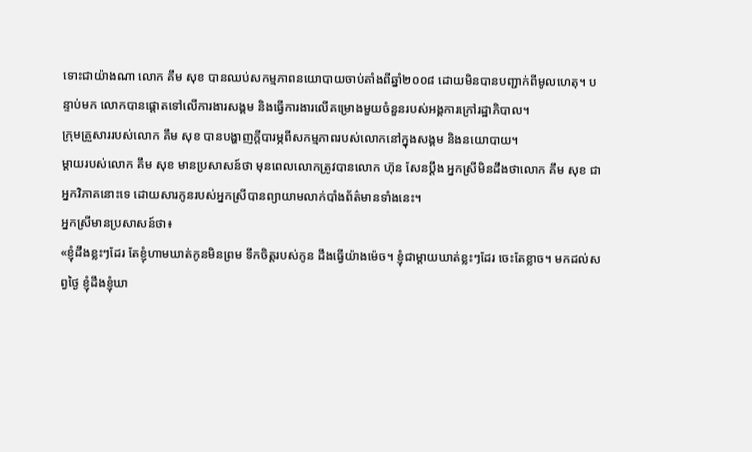ទោះជាយ៉ាងណា លោក គឹម សុខ បានឈប់សកម្មភាពនយោបាយចាប់តាំងពីឆ្នាំ២០០៨ ដោយមិនបានបញ្ជាក់ពីមូលហេតុ។ បន្ទាប់មក លោកបានផ្តោតទៅលើការងារសង្គម និងធ្វើការងារលើគម្រោងមួយចំនួនរបស់អង្គការក្រៅរដ្ឋាភិបាល។
ក្រុមគ្រួសាររបស់លោក គឹម សុខ បានបង្ហាញក្តីបារម្ភពីសកម្មភាពរបស់លោកនៅក្នុងសង្គម និងនយោបាយ។
ម្តាយរបស់លោក គឹម សុខ មានប្រសាសន៍ថា មុនពេលលោកត្រូវបានលោក ហ៊ុន សែនប្តឹង អ្នកស្រីមិនដឹងថាលោក គឹម សុខ ជាអ្នកវិភាគនោះទេ ដោយសារកូនរបស់អ្នកស្រីបានព្យាយាមលាក់បាំងព័ត៌មានទាំងនេះ។
អ្នកស្រីមានប្រសាសន៍ថា៖
«ខ្ញុំដឹងខ្លះៗដែរ តែខ្ញុំហាមឃាត់កូនមិនព្រម ទឹកចិត្តរបស់កូន ដឹងធ្វើយ៉ាងម៉េច។ ខ្ញុំជាម្តាយឃាត់ខ្លះៗដែរ ចេះតែខ្លាច។ មកដល់សព្វថ្ងៃ ខ្ញុំដឹងខ្ញុំឃា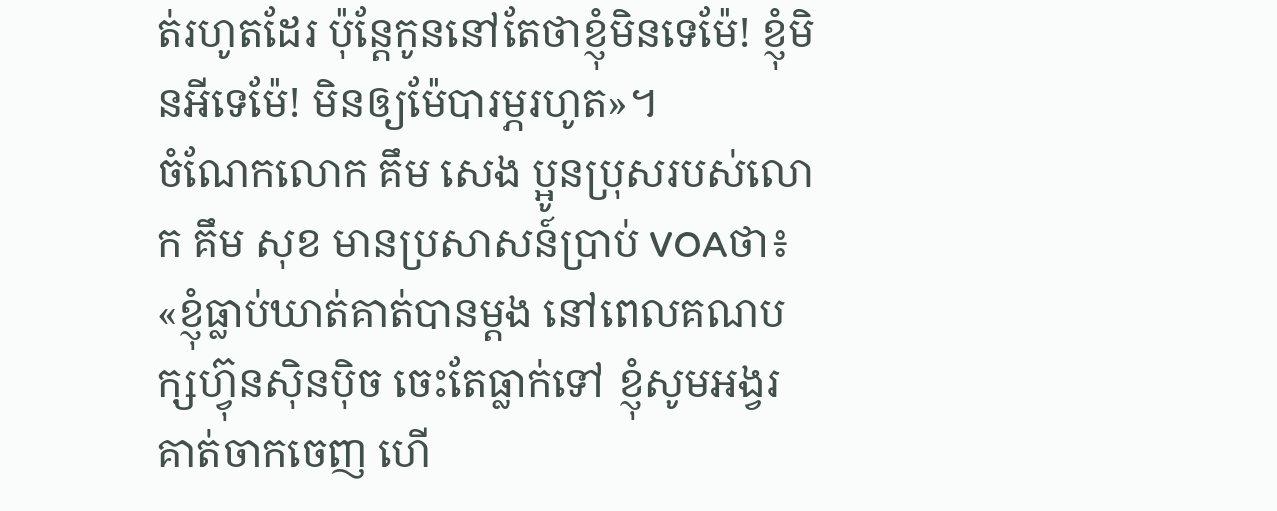ត់រហូតដែរ ប៉ុន្តែកូននៅតែថាខ្ញុំមិនទេម៉ែ! ខ្ញុំមិនអីទេម៉ែ! មិនឲ្យម៉ែបារម្ភរហូត»។
ចំណែកលោក គឹម សេង ប្អូនប្រុសរបស់លោក គឹម សុខ មានប្រសាសន៍ប្រាប់ VOAថា៖
«ខ្ញុំធ្លាប់ឃាត់គាត់បានម្តង នៅពេលគណបក្សហ្វ៊ុនស៊ិនប៉ិច ចេះតែធ្លាក់ទៅ ខ្ញុំសូមអង្វរគាត់ចាកចេញ ហើ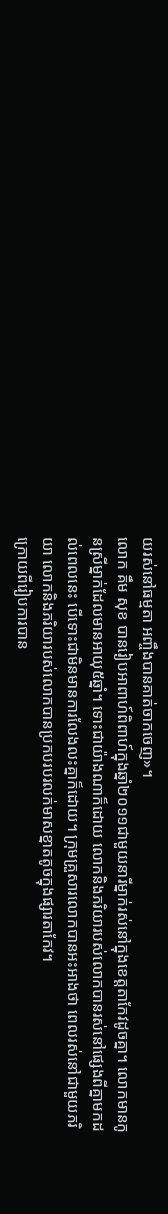យរស់នៅធម្មតា អញ្ចឹងបានគាត់ចាកចេញ»។
លោក គឹម សុខ បានរៀបអាពាហ៍ពិពាហ៍ក្នុងឆ្នាំ២០១១ជាមួយនារីម្នាក់រស់នៅក្នុងខេត្តតាកែវដូចគ្នា។ លោកមានកូនស្រីម្នាក់ដែលមានអាយុ៥ឆ្នាំ។ ទោះជាយ៉ាងណាក៏ដោយ លោកនិងភរិយារបស់លោកបានរស់នៅផ្សេងពីគ្នាមកដល់ពេលនេះ បើទោះជាមិនមានការលែងលះគ្នាក៏ដោយ។ ក្រុមគ្រួសារលោកបានអះអាងថា ពេលរស់នៅជាមួយភរិយា លោកនិងភរិយារបស់លោកបានប្រកបរបរលក់មាសខ្នាតតូចក្នុងផ្សារតាកែវ។
ក្រោយពីរៀបការបាន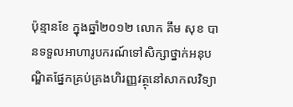ប៉ុន្មានខែ ក្នុងឆ្នាំ២០១២ លោក គឹម សុខ បានទទួលអាហារូបករណ៍ទៅសិក្សាថ្នាក់អនុបណ្ឌិតផ្នែកគ្រប់គ្រងហិរញ្ញវត្ថុនៅសាកលវិទ្យា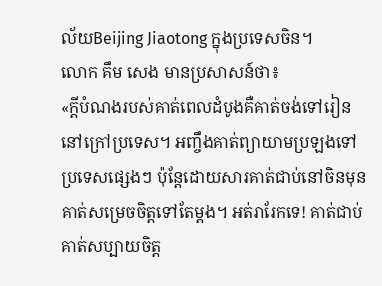ល័យBeijing Jiaotong ក្នុងប្រទេសចិន។
លោក គឹម សេង មានប្រសាសន៍ថា៖
«ក្តីបំណងរបស់គាត់ពេលដំបូងគឺគាត់ចង់ទៅរៀននៅក្រៅប្រទេស។ អញ្ចឹងគាត់ព្យាយាមប្រឡងទៅប្រទេសផ្សេងៗ ប៉ុន្តែដោយសារគាត់ជាប់នៅចិនមុន គាត់សម្រេចចិត្តទៅតែម្តង។ អត់រារែកទេ! គាត់ជាប់គាត់សប្បាយចិត្ត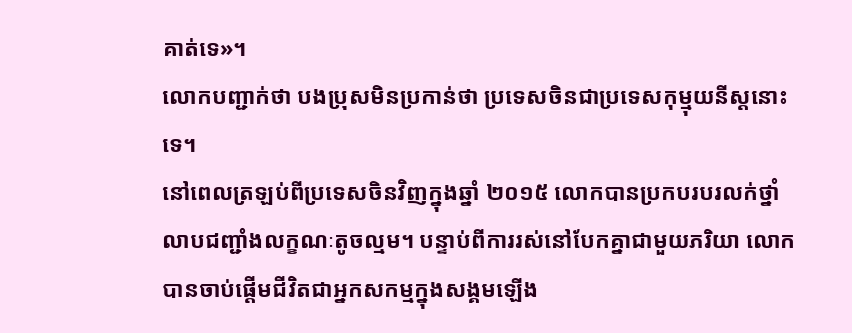គាត់ទេ»។
លោកបញ្ជាក់ថា បងប្រុសមិនប្រកាន់ថា ប្រទេសចិនជាប្រទេសកុម្មុយនីស្តនោះទេ។
នៅពេលត្រឡប់ពីប្រទេសចិនវិញក្នុងឆ្នាំ ២០១៥ លោកបានប្រកបរបរលក់ថ្នាំលាបជញ្ជាំងលក្ខណៈតូចល្មម។ បន្ទាប់ពីការរស់នៅបែកគ្នាជាមួយភរិយា លោកបានចាប់ផ្តើមជីវិតជាអ្នកសកម្មក្នុងសង្គមឡើង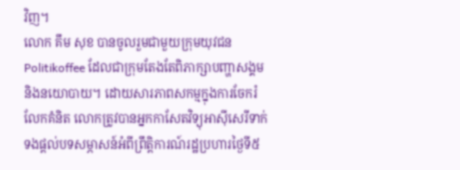វិញ។
លោក គឹម សុខ បានចូលរួមជាមួយក្រុមយុវជន Politikoffee ដែលជាក្រុមតែងតែពិភាក្សាបញ្ហាសង្គមនិងនយោបាយ។ ដោយសារភាពសកម្មក្នុងការចែករំលែកគំនិត លោកត្រូវបានអ្នកកាសែតវិទ្យុអាស៊ីសេរីទាក់ទងផ្តល់បទសម្ភាសន៍អំពីព្រឹត្តិការណ៍រដ្ឋប្រហារថ្ងៃទី៥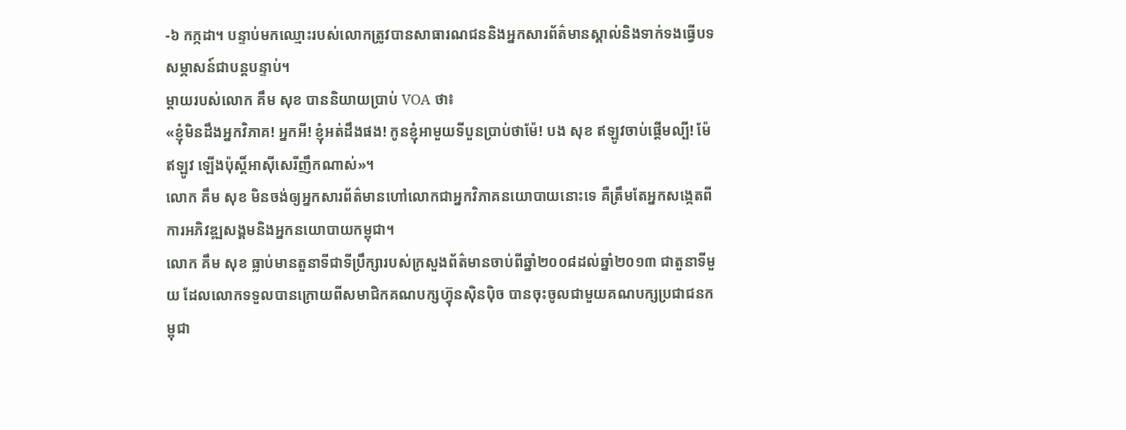-៦ កក្កដា។ បន្ទាប់មកឈ្មោះរបស់លោកត្រូវបានសាធារណជននិងអ្នកសារព័ត៌មានស្គាល់និងទាក់ទងធ្វើបទសម្ភាសន៍ជាបន្តបន្ទាប់។
ម្តាយរបស់លោក គឹម សុខ បាននិយាយប្រាប់ VOA ថា៖
«ខ្ញុំមិនដឹងអ្នកវិភាគ! អ្នកអី! ខ្ញុំអត់ដឹងផង! កូនខ្ញុំអាមួយទីបួនប្រាប់ថាម៉ែ! បង សុខ ឥឡូវចាប់ផ្តើមល្បី! ម៉ែឥឡូវ ឡើងប៉ុស្តិ៍អាស៊ីសេរីញឹកណាស់»។
លោក គឹម សុខ មិនចង់ឲ្យអ្នកសារព័ត៌មានហៅលោកជាអ្នកវិភាគនយោបាយនោះទេ គឺត្រឹមតែអ្នកសង្កេតពីការអភិវឌ្ឍសង្គមនិងអ្នកនយោបាយកម្ពុជា។
លោក គឹម សុខ ធ្លាប់មានតួនាទីជាទីប្រឹក្សារបស់ក្រសួងព័ត៌មានចាប់ពីឆ្នាំ២០០៨ដល់ឆ្នាំ២០១៣ ជាតួនាទីមួយ ដែលលោកទទួលបានក្រោយពីសមាជិកគណបក្សហ៊្វុនស៊ិនប៉ិច បានចុះចូលជាមួយគណបក្សប្រជាជនកម្ពុជា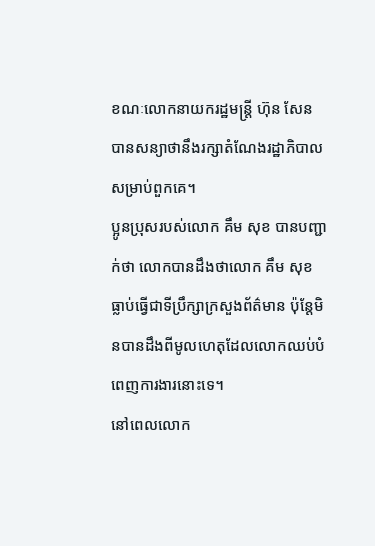ខណៈលោកនាយករដ្ឋមន្ត្រី ហ៊ុន សែន បានសន្យាថានឹងរក្សាតំណែងរដ្ឋាភិបាលសម្រាប់ពួកគេ។
ប្អូនប្រុសរបស់លោក គឹម សុខ បានបញ្ជាក់ថា លោកបានដឹងថាលោក គឹម សុខ ធ្លាប់ធ្វើជាទីប្រឹក្សាក្រសួងព័ត៌មាន ប៉ុន្តែមិនបានដឹងពីមូលហេតុដែលលោកឈប់បំពេញការងារនោះទេ។
នៅពេលលោក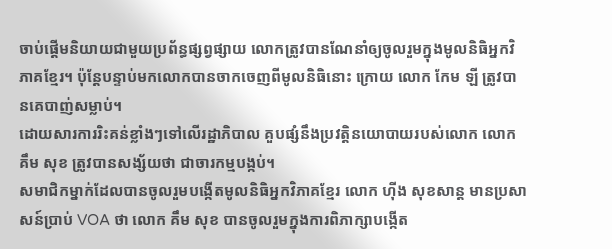ចាប់ផ្តើមនិយាយជាមួយប្រព័ន្ធផ្សព្វផ្សាយ លោកត្រូវបានណែនាំឲ្យចូលរួមក្នុងមូលនិធិអ្នកវិភាគខ្មែរ។ ប៉ុន្តែបន្ទាប់មកលោកបានចាកចេញពីមូលនិធិនោះ ក្រោយ លោក កែម ឡី ត្រូវបានគេបាញ់សម្លាប់។
ដោយសារការរិះគន់ខ្លាំងៗទៅលើរដ្ឋាភិបាល គួបផ្សំនឹងប្រវត្តិនយោបាយរបស់លោក លោក គឹម សុខ ត្រូវបានសង្ស័យថា ជាចារកម្មបង្កប់។
សមាជិកម្នាក់ដែលបានចូលរួមបង្កើតមូលនិធិអ្នកវិភាគខ្មែរ លោក ហ៊ីង សុខសាន្ត មានប្រសាសន៍ប្រាប់ VOA ថា លោក គឹម សុខ បានចូលរួមក្នុងការពិភាក្សាបង្កើត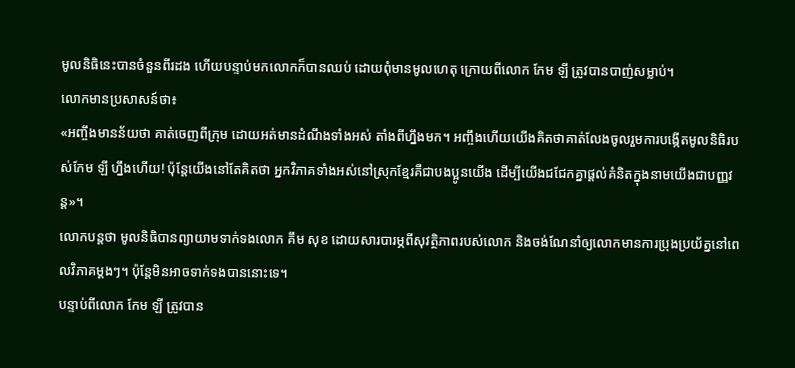មូលនិធិនេះបានចំនួនពីរដង ហើយបន្ទាប់មកលោកក៏បានឈប់ ដោយពុំមានមូលហេតុ ក្រោយពីលោក កែម ឡី ត្រូវបានបាញ់សម្លាប់។
លោកមានប្រសាសន៍ថា៖
«អញ្ចឹងមានន័យថា គាត់ចេញពីក្រុម ដោយអត់មានដំណឹងទាំងអស់ តាំងពីហ្នឹងមក។ អញ្ចឹងហើយយើងគិតថាគាត់លែងចូលរួមការបង្កើតមូលនិធិរបស់កែម ឡី ហ្នឹងហើយ! ប៉ុន្តែយើងនៅតែគិតថា អ្នកវិភាគទាំងអស់នៅស្រុកខ្មែរគឺជាបងប្អូនយើង ដើម្បីយើងជជែកគ្នាផ្តល់គំនិតក្នុងនាមយើងជាបញ្ញវន្ត»។
លោកបន្តថា មូលនិធិបានព្យាយាមទាក់ទងលោក គឹម សុខ ដោយសារបារម្ភពីសុវត្ថិភាពរបស់លោក និងចង់ណែនាំឲ្យលោកមានការប្រុងប្រយ័ត្ននៅពេលវិភាគម្តងៗ។ ប៉ុន្តែមិនអាចទាក់ទងបាននោះទេ។
បន្ទាប់ពីលោក កែម ឡី ត្រូវបាន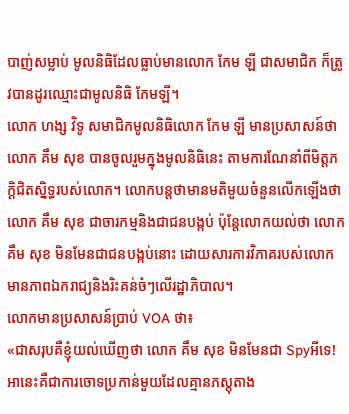បាញ់សម្លាប់ មូលនិធិដែលធ្លាប់មានលោក កែម ឡី ជាសមាជិក ក៏ត្រូវបានដូរឈ្មោះជាមូលនិធិ កែមឡី។
លោក ហង្ស វិទូ សមាជិកមូលនិធិលោក កែម ឡី មានប្រសាសន៍ថា លោក គឹម សុខ បានចូលរួមក្នុងមូលនិធិនេះ តាមការណែនាំពីមិត្តភក្តិជិតស្និទ្ធរបស់លោក។ លោកបន្តថាមានមតិមួយចំនួនលើកឡើងថា លោក គឹម សុខ ជាចារកម្មនិងជាជនបង្កប់ ប៉ុន្តែលោកយល់ថា លោក គឹម សុខ មិនមែនជាជនបង្កប់នោះ ដោយសារការវិភាគរបស់លោកមានភាពឯករាជ្យនិងរិះគន់ចំៗលើរដ្ឋាភិបាល។
លោកមានប្រសាសន៍ប្រាប់ VOA ថា៖
«ជាសរុបគឺខ្ញុំយល់ឃើញថា លោក គឹម សុខ មិនមែនជា Spyអីទេ! អានេះគឺជាការចោទប្រកាន់មួយដែលគ្មានភស្តុតាង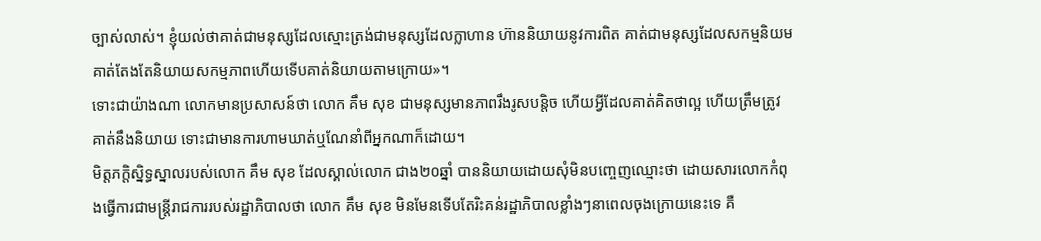ច្បាស់លាស់។ ខ្ញុំយល់ថាគាត់ជាមនុស្សដែលស្មោះត្រង់ជាមនុស្សដែលក្លាហាន ហ៊ាននិយាយនូវការពិត គាត់ជាមនុស្សដែលសកម្មនិយម គាត់តែងតែនិយាយសកម្មភាពហើយទើបគាត់និយាយតាមក្រោយ»។
ទោះជាយ៉ាងណា លោកមានប្រសាសន៍ថា លោក គឹម សុខ ជាមនុស្សមានភាពរឹងរូសបន្តិច ហើយអ្វីដែលគាត់គិតថាល្អ ហើយត្រឹមត្រូវ គាត់នឹងនិយាយ ទោះជាមានការហាមឃាត់ឬណែនាំពីអ្នកណាក៏ដោយ។
មិត្តភក្តិស្និទ្ធស្នាលរបស់លោក គឹម សុខ ដែលស្គាល់លោក ជាង២០ឆ្នាំ បាននិយាយដោយសុំមិនបញ្ចេញឈ្មោះថា ដោយសារលោកកំពុងធ្វើការជាមន្ត្រីរាជការរបស់រដ្ឋាភិបាលថា លោក គឹម សុខ មិនមែនទើបតែរិះគន់រដ្ឋាភិបាលខ្លាំងៗនាពេលចុងក្រោយនេះទេ គឺ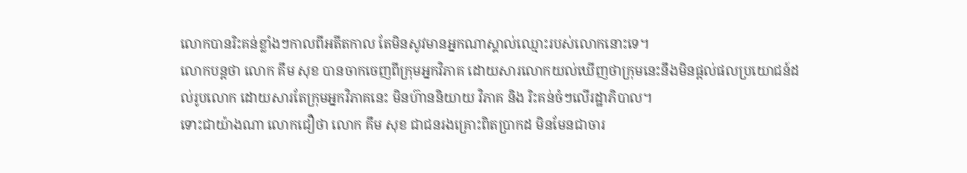លោកបានរិះគន់ខ្លាំងៗកាលពីអតីតកាល តែមិនសូវមានអ្នកណាស្គាល់ឈ្មោះរបស់លោកនោះទេ។
លោកបន្តថា លោក គឹម សុខ បានចាកចេញពីក្រុមអ្នកវិភាគ ដោយសារលោកយល់ឃើញថាក្រុមនេះនឹងមិនផ្តល់ផលប្រយោជន៍ដល់រូបលោក ដោយសារតែក្រុមអ្នកវិភាគនេះ មិនហ៊ាននិយាយ វិភាគ និង រិះគន់ចំៗលើរដ្ឋាភិបាល។
ទោះជាយ៉ាងណា លោកជឿថា លោក គឹម សុខ ជាជនរងគ្រោះពិតប្រាកដ មិនមែនជាចារ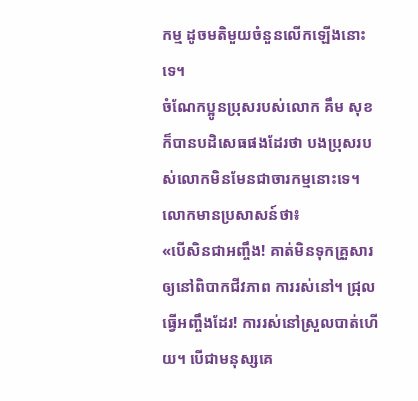កម្ម ដូចមតិមួយចំនួនលើកឡើងនោះទេ។
ចំណែកប្អូនប្រុសរបស់លោក គឹម សុខ ក៏បានបដិសេធផងដែរថា បងប្រុសរបស់លោកមិនមែនជាចារកម្មនោះទេ។
លោកមានប្រសាសន៍ថា៖
«បើសិនជាអញ្ចឹង! គាត់មិនទុកគ្រួសារឲ្យនៅពិបាកជីវភាព ការរស់នៅ។ ជ្រុលធ្វើអញ្ចឹងដែរ! ការរស់នៅស្រួលបាត់ហើយ។ បើជាមនុស្សគេ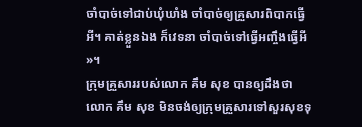ចាំបាច់ទៅជាប់ឃុំឃាំង ចាំបាច់ឲ្យគ្រួសារពិបាកធ្វើអី។ គាត់ខ្លួនឯង ក៏វេទនា ចាំបាច់ទៅធ្វើអញ្ចឹងធ្វើអី »។
ក្រុមគ្រួសាររបស់លោក គឹម សុខ បានឲ្យដឹងថា លោក គឹម សុខ មិនចង់ឲ្យក្រុមគ្រួសារទៅសួរសុខទុ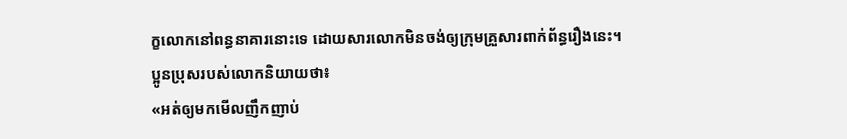ក្ខលោកនៅពន្ធនាគារនោះទេ ដោយសារលោកមិនចង់ឲ្យក្រុមគ្រួសារពាក់ព័ន្ធរឿងនេះ។
ប្អូនប្រុសរបស់លោកនិយាយថា៖
«អត់ឲ្យមកមើលញឹកញាប់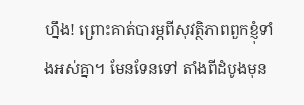ហ្នឹង! ព្រោះគាត់បារម្ភពីសុវត្ថិភាពពួកខ្ញុំទាំងអស់គ្នា។ មែនទែនទៅ តាំងពីដំបូងមុន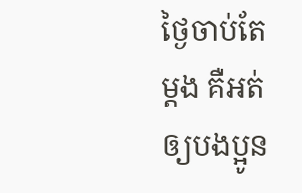ថ្ងៃចាប់តែម្តង គឺអត់ឲ្យបងប្អូន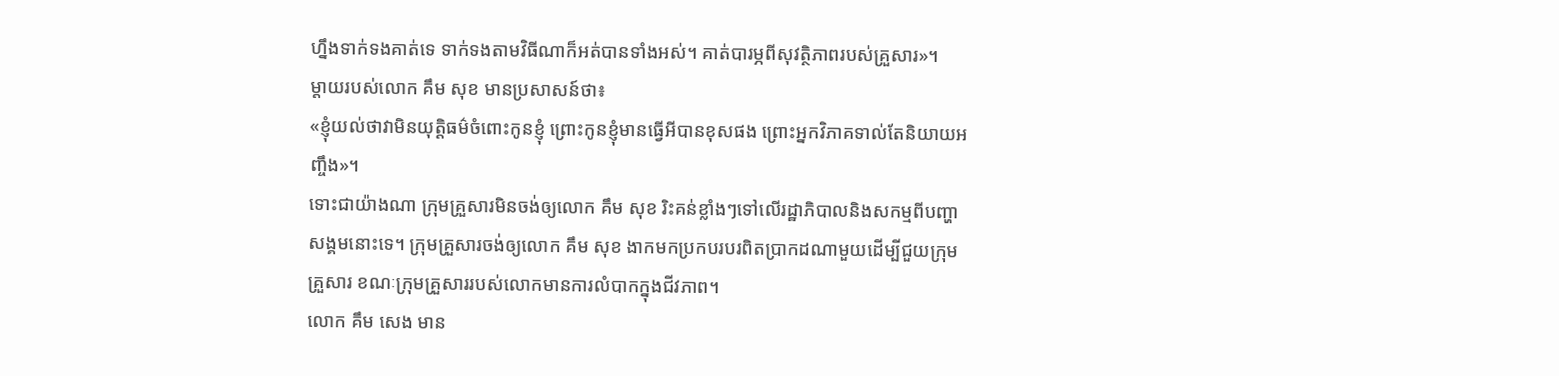ហ្នឹងទាក់ទងគាត់ទេ ទាក់ទងតាមវិធីណាក៏អត់បានទាំងអស់។ គាត់បារម្ភពីសុវត្ថិភាពរបស់គ្រួសារ»។
ម្តាយរបស់លោក គឹម សុខ មានប្រសាសន៍ថា៖
«ខ្ញុំយល់ថាវាមិនយុត្តិធម៌ចំពោះកូនខ្ញុំ ព្រោះកូនខ្ញុំមានធ្វើអីបានខុសផង ព្រោះអ្នកវិភាគទាល់តែនិយាយអញ្ចឹង»។
ទោះជាយ៉ាងណា ក្រុមគ្រួសារមិនចង់ឲ្យលោក គឹម សុខ រិះគន់ខ្លាំងៗទៅលើរដ្ឋាភិបាលនិងសកម្មពីបញ្ហាសង្គមនោះទេ។ ក្រុមគ្រួសារចង់ឲ្យលោក គឹម សុខ ងាកមកប្រកបរបរពិតប្រាកដណាមួយដើម្បីជួយក្រុមគ្រួសារ ខណៈក្រុមគ្រួសាររបស់លោកមានការលំបាកក្នុងជីវភាព។
លោក គឹម សេង មាន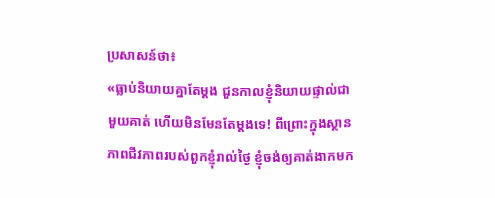ប្រសាសន៍ថា៖
«ធ្លាប់និយាយគ្នាតែម្តង ជួនកាលខ្ញុំនិយាយផ្ទាល់ជាមួយគាត់ ហើយមិនមែនតែម្តងទេ! ពីព្រោះក្នុងស្ថានភាពជីវភាពរបស់ពួកខ្ញុំរាល់ថ្ងៃ ខ្ញុំចង់ឲ្យគាត់ងាកមក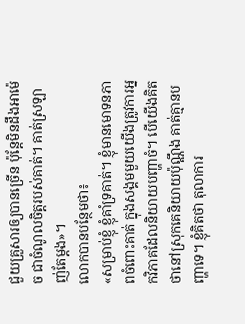ជួយគ្រួសារឲ្យបានច្រើន ប៉ុន្តែមិនដឹងអាម៉េច ជាចំណូលចិត្តរបស់គាត់។ គាត់ស្រឡាញ់តែម្តង»។
លោកបានបន្ថែមថា៖
«សម្រាប់ខ្ញុំ ខ្ញុំគាំទ្រគាត់។ ខ្ញុំមានមោទនភាពចំពោះគាត់ ក្នុងសង្គមមួយយើងត្រូវការអ្នកវិភាគដែលនិយាយបញ្ហាចំ។ បើយើងគិតថានៅស្រុកគេនិយាយប៉ុណ្ណឹង គាត់គ្មានបញ្ហាទេ។ ខ្ញុំគិតថា តុលាការ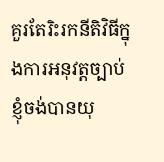គួរតែរិះរកនីតិវិធីក្នុងការអនុវត្តច្បាប់ ខ្ញុំចង់បានយុ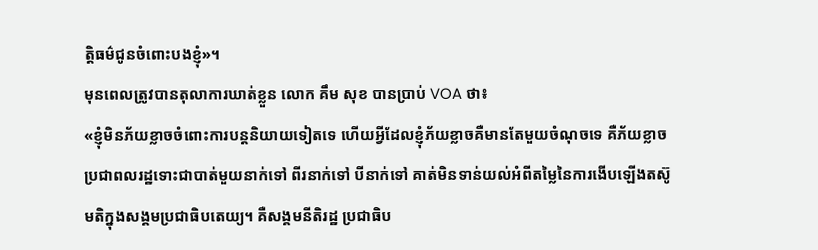ត្តិធម៌ជូនចំពោះបងខ្ញុំ»។
មុនពេលត្រូវបានតុលាការឃាត់ខ្លួន លោក គឹម សុខ បានប្រាប់ VOA ថា៖
«ខ្ញុំមិនភ័យខ្លាចចំពោះការបន្តនិយាយទៀតទេ ហើយអ្វីដែលខ្ញុំភ័យខ្លាចគឺមានតែមួយចំណុចទេ គឺភ័យខ្លាច ប្រជាពលរដ្ឋទោះជាបាត់មួយនាក់ទៅ ពីរនាក់ទៅ បីនាក់ទៅ គាត់មិនទាន់យល់អំពីតម្លៃនៃការងើបឡើងតស៊ូមតិក្នុងសង្គមប្រជាធិបតេយ្យ។ គឺសង្គមនីតិរដ្ឋ ប្រជាធិប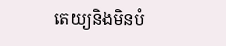តេយ្យនិងមិនបំ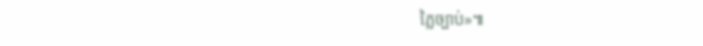ភ្លៃច្បាប់»៕